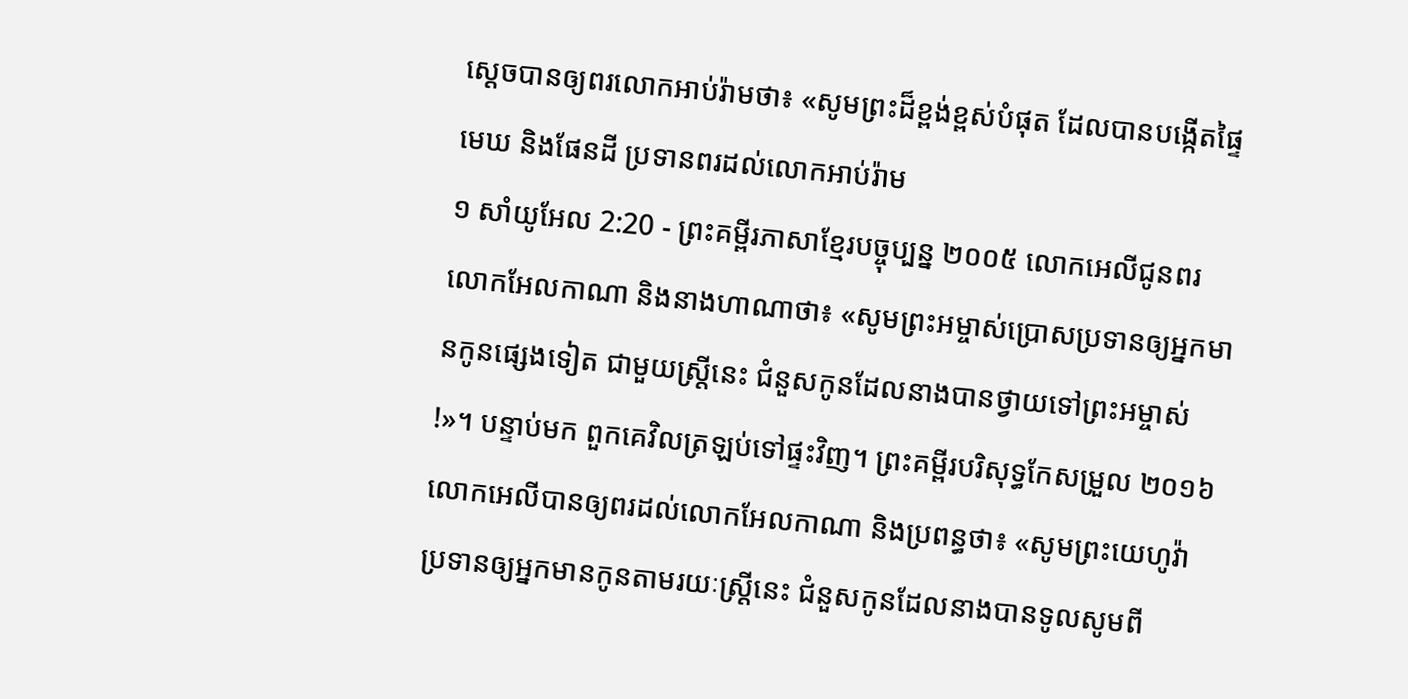ស្ដេចបានឲ្យពរលោកអាប់រ៉ាមថា៖ «សូមព្រះដ៏ខ្ពង់ខ្ពស់បំផុត ដែលបានបង្កើតផ្ទៃមេឃ និងផែនដី ប្រទានពរដល់លោកអាប់រ៉ាម
១ សាំយូអែល 2:20 - ព្រះគម្ពីរភាសាខ្មែរបច្ចុប្បន្ន ២០០៥ លោកអេលីជូនពរលោកអែលកាណា និងនាងហាណាថា៖ «សូមព្រះអម្ចាស់ប្រោសប្រទានឲ្យអ្នកមានកូនផ្សេងទៀត ជាមួយស្ត្រីនេះ ជំនួសកូនដែលនាងបានថ្វាយទៅព្រះអម្ចាស់ !»។ បន្ទាប់មក ពួកគេវិលត្រឡប់ទៅផ្ទះវិញ។ ព្រះគម្ពីរបរិសុទ្ធកែសម្រួល ២០១៦ លោកអេលីបានឲ្យពរដល់លោកអែលកាណា និងប្រពន្ធថា៖ «សូមព្រះយេហូវ៉ាប្រទានឲ្យអ្នកមានកូនតាមរយៈស្រ្តីនេះ ជំនួសកូនដែលនាងបានទូលសូមពី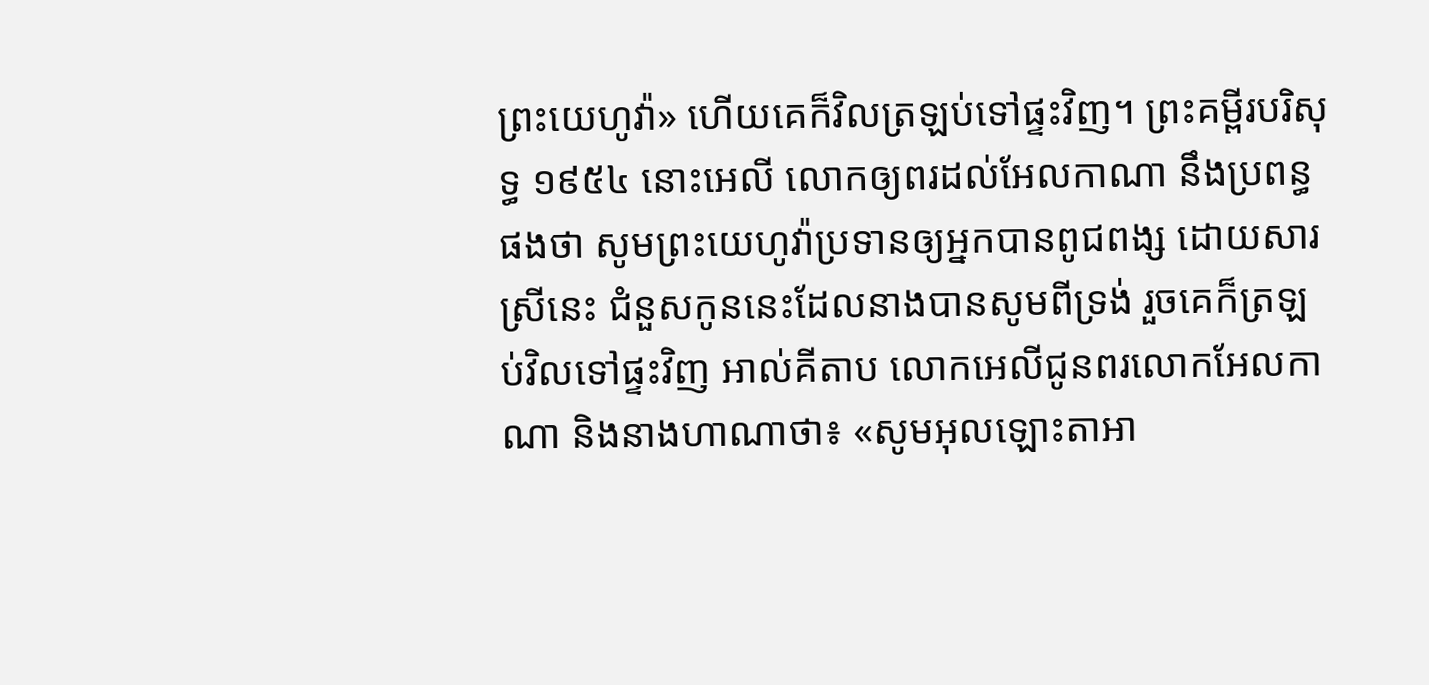ព្រះយេហូវ៉ា» ហើយគេក៏វិលត្រឡប់ទៅផ្ទះវិញ។ ព្រះគម្ពីរបរិសុទ្ធ ១៩៥៤ នោះអេលី លោកឲ្យពរដល់អែលកាណា នឹងប្រពន្ធផងថា សូមព្រះយេហូវ៉ាប្រទានឲ្យអ្នកបានពូជពង្ស ដោយសារស្រីនេះ ជំនួសកូននេះដែលនាងបានសូមពីទ្រង់ រួចគេក៏ត្រឡប់វិលទៅផ្ទះវិញ អាល់គីតាប លោកអេលីជូនពរលោកអែលកាណា និងនាងហាណាថា៖ «សូមអុលឡោះតាអា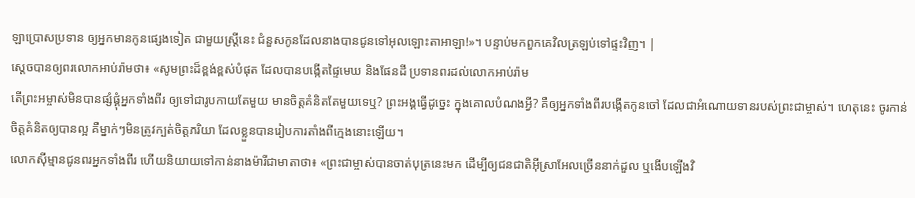ឡាប្រោសប្រទាន ឲ្យអ្នកមានកូនផ្សេងទៀត ជាមួយស្ត្រីនេះ ជំនួសកូនដែលនាងបានជូនទៅអុលឡោះតាអាឡា!»។ បន្ទាប់មកពួកគេវិលត្រឡប់ទៅផ្ទះវិញ។ |
ស្ដេចបានឲ្យពរលោកអាប់រ៉ាមថា៖ «សូមព្រះដ៏ខ្ពង់ខ្ពស់បំផុត ដែលបានបង្កើតផ្ទៃមេឃ និងផែនដី ប្រទានពរដល់លោកអាប់រ៉ាម
តើព្រះអម្ចាស់មិនបានផ្សំផ្គុំអ្នកទាំងពីរ ឲ្យទៅជារូបកាយតែមួយ មានចិត្តគំនិតតែមួយទេឬ? ព្រះអង្គធ្វើដូច្នេះ ក្នុងគោលបំណងអ្វី? គឺឲ្យអ្នកទាំងពីរបង្កើតកូនចៅ ដែលជាអំណោយទានរបស់ព្រះជាម្ចាស់។ ហេតុនេះ ចូរកាន់ចិត្តគំនិតឲ្យបានល្អ គឺម្នាក់ៗមិនត្រូវក្បត់ចិត្តភរិយា ដែលខ្លួនបានរៀបការតាំងពីក្មេងនោះឡើយ។
លោកស៊ីម្មានជូនពរអ្នកទាំងពីរ ហើយនិយាយទៅកាន់នាងម៉ារីជាមាតាថា៖ «ព្រះជាម្ចាស់បានចាត់បុត្រនេះមក ដើម្បីឲ្យជនជាតិអ៊ីស្រាអែលច្រើននាក់ដួល ឬងើបឡើងវិ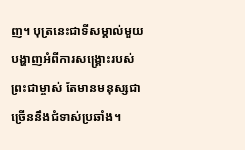ញ។ បុត្រនេះជាទីសម្គាល់មួយបង្ហាញអំពីការសង្គ្រោះរបស់ព្រះជាម្ចាស់ តែមានមនុស្សជាច្រើននឹងជំទាស់ប្រឆាំង។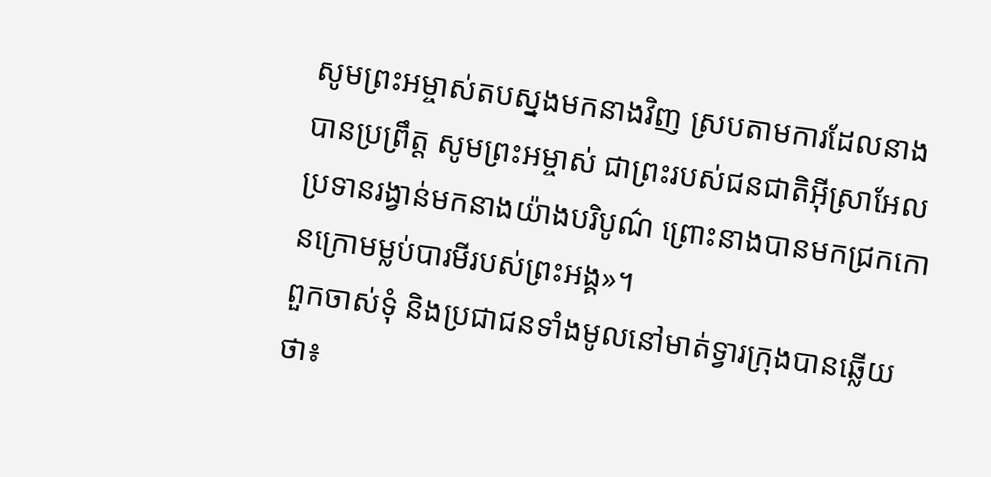សូមព្រះអម្ចាស់តបស្នងមកនាងវិញ ស្របតាមការដែលនាងបានប្រព្រឹត្ត សូមព្រះអម្ចាស់ ជាព្រះរបស់ជនជាតិអ៊ីស្រាអែល ប្រទានរង្វាន់មកនាងយ៉ាងបរិបូណ៌ ព្រោះនាងបានមកជ្រកកោនក្រោមម្លប់បារមីរបស់ព្រះអង្គ»។
ពួកចាស់ទុំ និងប្រជាជនទាំងមូលនៅមាត់ទ្វារក្រុងបានឆ្លើយថា៖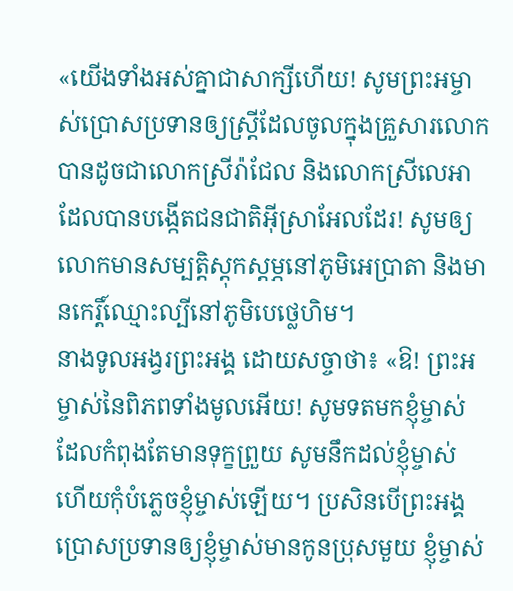«យើងទាំងអស់គ្នាជាសាក្សីហើយ! សូមព្រះអម្ចាស់ប្រោសប្រទានឲ្យស្ត្រីដែលចូលក្នុងគ្រួសារលោក បានដូចជាលោកស្រីរ៉ាជែល និងលោកស្រីលេអា ដែលបានបង្កើតជនជាតិអ៊ីស្រាអែលដែរ! សូមឲ្យលោកមានសម្បត្តិស្ដុកស្ដម្ភនៅភូមិអេប្រាតា និងមានកេរ្តិ៍ឈ្មោះល្បីនៅភូមិបេថ្លេហិម។
នាងទូលអង្វរព្រះអង្គ ដោយសច្ចាថា៖ «ឱ! ព្រះអម្ចាស់នៃពិភពទាំងមូលអើយ! សូមទតមកខ្ញុំម្ចាស់ ដែលកំពុងតែមានទុក្ខព្រួយ សូមនឹកដល់ខ្ញុំម្ចាស់ ហើយកុំបំភ្លេចខ្ញុំម្ចាស់ឡើយ។ ប្រសិនបើព្រះអង្គប្រោសប្រទានឲ្យខ្ញុំម្ចាស់មានកូនប្រុសមួយ ខ្ញុំម្ចាស់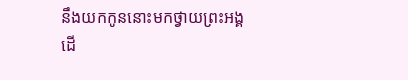នឹងយកកូននោះមកថ្វាយព្រះអង្គ ដើ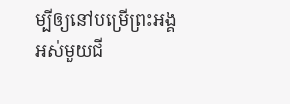ម្បីឲ្យនៅបម្រើព្រះអង្គអស់មួយជី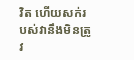វិត ហើយសក់របស់វានឹងមិនត្រូវ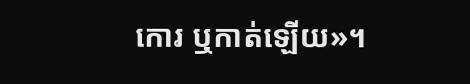កោរ ឬកាត់ឡើយ»។